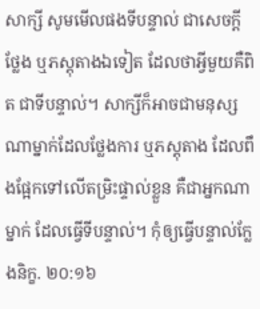សាក្សី សូមមើលផងទីបន្ទាល់ ជាសេចក្ដីថ្លែង ឬភស្តុតាងឯទៀត ដែលថាអ្វីមួយគឺពិត ជាទីបន្ទាល់។ សាក្សីក៏អាចជាមនុស្សណាម្នាក់ដែលថ្លែងការ ឬភស្តុតាង ដែលពឹងផ្អែកទៅលើតម្រិះផ្ទាល់ខ្លួន គឺជាអ្នកណាម្នាក់ ដែលធ្វើទីបន្ទាល់។ កុំឲ្យធ្វើបន្ទាល់ក្លែងនិក្ខ. ២០:១៦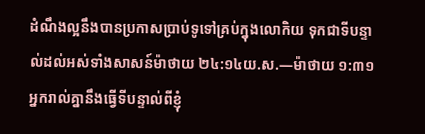ដំណឹងល្អនឹងបានប្រកាសប្រាប់ទូទៅគ្រប់ក្នុងលោកិយ ទុកជាទីបន្ទាល់ដល់អស់ទាំងសាសន៍ម៉ាថាយ ២៤:១៤យ.ស.—ម៉ាថាយ ១:៣១ អ្នករាល់គ្នានឹងធ្វើទីបន្ទាល់ពីខ្ញុំ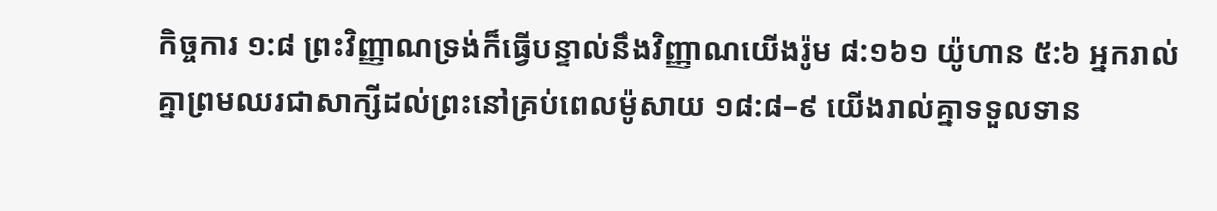កិច្ចការ ១:៨ ព្រះវិញ្ញាណទ្រង់ក៏ធ្វើបន្ទាល់នឹងវិញ្ញាណយើងរ៉ូម ៨:១៦១ យ៉ូហាន ៥:៦ អ្នករាល់គ្នាព្រមឈរជាសាក្សីដល់ព្រះនៅគ្រប់ពេលម៉ូសាយ ១៨:៨–៩ យើងរាល់គ្នាទទួលទាន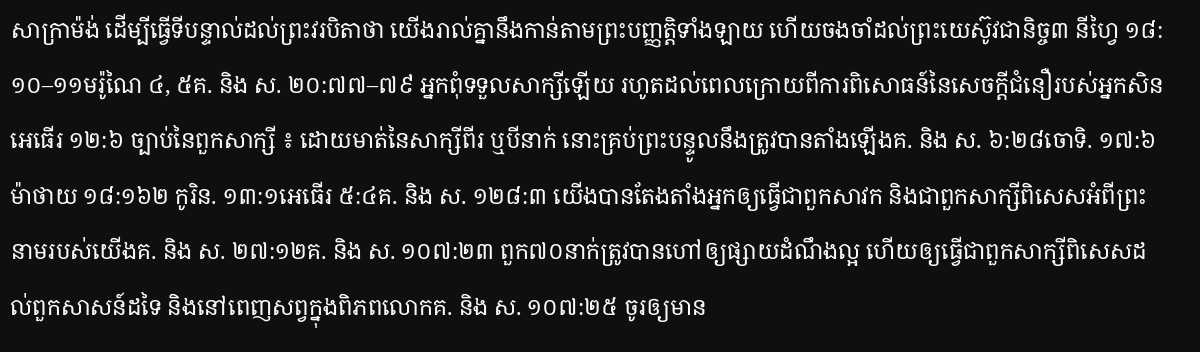សាក្រាម៉ង់ ដើម្បីធ្វើទីបន្ទាល់ដល់ព្រះវរបិតាថា យើងរាល់គ្នានឹងកាន់តាមព្រះបញ្ញត្តិទាំងឡាយ ហើយចងចាំដល់ព្រះយេស៊ូវជានិច្ច៣ នីហ្វៃ ១៨:១០–១១មរ៉ូណៃ ៤, ៥គ. និង ស. ២០:៧៧–៧៩ អ្នកពុំទទួលសាក្សីឡើយ រហូតដល់ពេលក្រោយពីការពិសោធន៍នៃសេចក្ដីជំនឿរបស់អ្នកសិនអេធើរ ១២:៦ ច្បាប់នៃពួកសាក្សី ៖ ដោយមាត់នៃសាក្សីពីរ ឬបីនាក់ នោះគ្រប់ព្រះបន្ទូលនឹងត្រូវបានតាំងឡើងគ. និង ស. ៦:២៨ចោទិ. ១៧:៦ម៉ាថាយ ១៨:១៦២ កូរិន. ១៣:១អេធើរ ៥:៤គ. និង ស. ១២៨:៣ យើងបានតែងតាំងអ្នកឲ្យធ្វើជាពួកសាវក និងជាពួកសាក្សីពិសេសអំពីព្រះនាមរបស់យើងគ. និង ស. ២៧:១២គ. និង ស. ១០៧:២៣ ពួក៧០នាក់ត្រូវបានហៅឲ្យផ្សាយដំណឹងល្អ ហើយឲ្យធ្វើជាពួកសាក្សីពិសេសដល់ពួកសាសន៍ដទៃ និងនៅពេញសព្វក្នុងពិភពលោកគ. និង ស. ១០៧:២៥ ចូរឲ្យមាន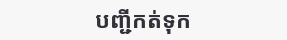បញ្ជីកត់ទុក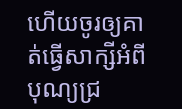ហើយចូរឲ្យគាត់ធ្វើសាក្សីអំពីបុណ្យជ្រ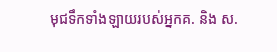មុជទឹកទាំងឡាយរបស់អ្នកគ. និង ស.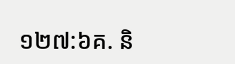១២៧:៦គ. និ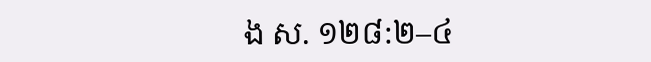ង ស. ១២៨:២–៤